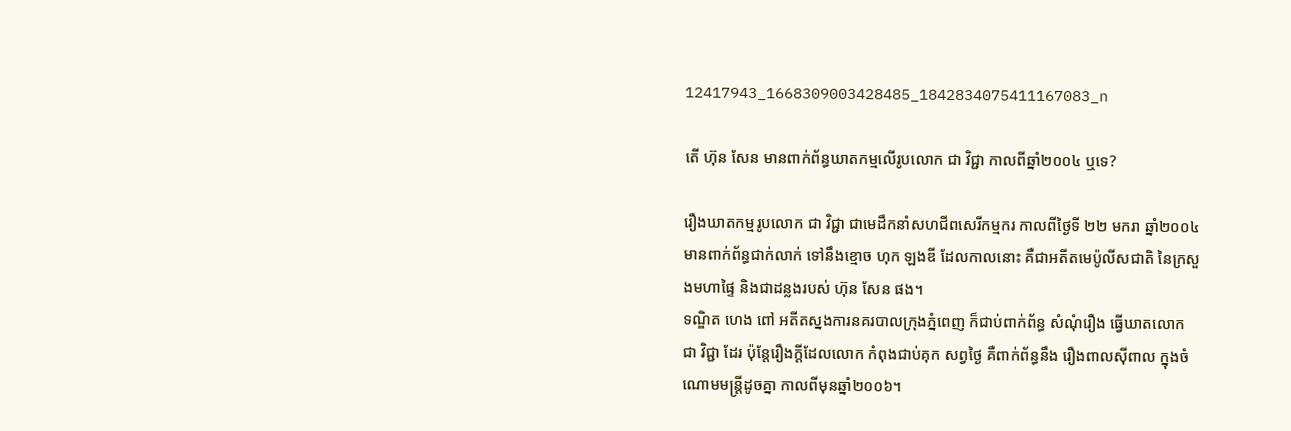12417943_1668309003428485_1842834075411167083_n

តើ ហ៊ុន សែន មានពាក់ព័ន្ធឃាតកម្មលើរូបលោក ជា វិជ្ជា កាលពីឆ្នាំ២០០៤ ឬទេ?

រឿងឃាតកម្មរូបលោក ជា វិជ្ជា ជាមេដឹកនាំសហជីពសេរីកម្មករ កាលពីថ្ងៃទី ២២ មករា ឆ្នាំ២០០៤ មានពាក់ព័ន្ធជាក់លាក់ ទៅនឹងខ្មោច ហុក ឡងឌី ដែលកាលនោះ គឺជាអតីតមេប៉ូលីសជាតិ នៃក្រសួងមហាផ្ទៃ និងជាដន្លងរបស់ ហ៊ុន សែន ផង។
ទណ្ឌិត ហេង ពៅ អតីតស្នងការនគរបាលក្រុងភ្នំពេញ ក៏ជាប់ពាក់ព័ន្ធ សំណុំរឿង ធ្វើឃាតលោក ជា វិជ្ជា ដែរ ប៉ុន្តែរឿងក្តីដែលលោក កំពុងជាប់គុក សព្វថ្ងៃ គឺពាក់ព័ន្ធនឹង រឿងពាលស៊ីពាល ក្នុងចំណោមមន្រ្តីដូចគ្នា កាលពីមុនឆ្នាំ២០០៦។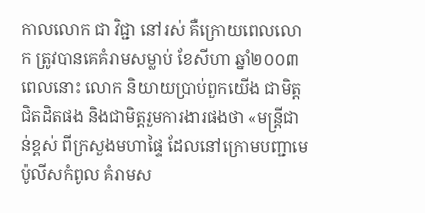កាលលោក ជា វិជ្ជា នៅរស់ គឺក្រោយពេលលោក ត្រូវបានគេគំរាមសម្លាប់ ខែសីហា ឆ្នាំ២០០៣ ពេលនោះ លោក និយាយប្រាប់ពួកយើង ជាមិត្តជិតដិតផង និងជាមិត្តរួមការងារផងថា «មន្រ្តីជាន់ខ្ពស់ ពីក្រសួងមហាផ្ទៃ ដែលនៅក្រោមបញ្ជាមេប៉ូលីសកំពូល គំរាមស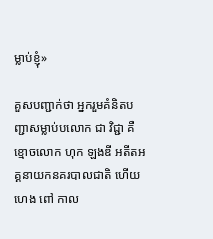ម្លាប់ខ្ញុំ»

គួសបញ្ជាក់ថា អ្នករួមគំនិតបញ្ជាសម្លាប់បលោក ជា វិជ្ជា គឺខ្មោចលោក ហុក ឡងឌី អតីតអគ្គនាយកនគរបាលជាតិ ហើយ ហេង ពៅ កាល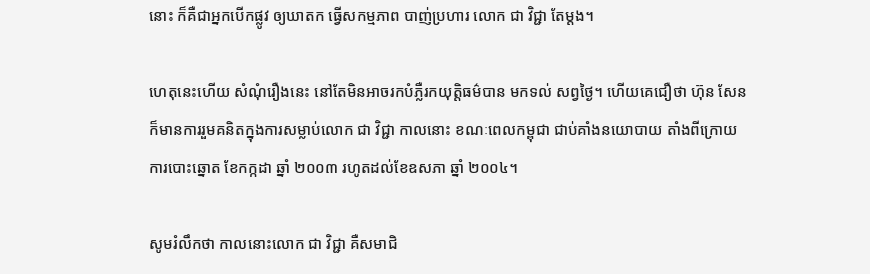នោះ ក៏គឺជាអ្នកបើកផ្លូវ ឲ្យឃាតក ធ្វើសកម្មភាព បាញ់ប្រហារ លោក ជា វិជ្ជា តែម្តង។

ហេតុនេះហើយ សំណុំរឿងនេះ នៅតែមិនអាចរកបំភ្លឺរកយុត្តិធម៌បាន មកទល់ សព្វថ្ងៃ។ ហើយគេជឿថា ហ៊ុន សែន ក៏មានការរួមគនិតក្នុងការសម្លាប់លោក ជា វិជ្ជា កាលនោះ ខណៈពេលកម្ពុជា ជាប់គាំងនយោបាយ តាំងពីក្រោយការបោះឆ្នោត ខែកក្កដា ឆ្នាំ ២០០៣ រហូតដល់ខែឧសភា ឆ្នាំ ២០០៤។

សូមរំលឹកថា កាលនោះលោក ជា វិជ្ជា គឺសមាជិ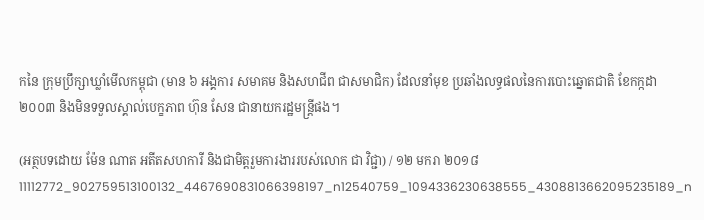កនៃ ក្រុមប្រឹក្សាឃ្លាំមើលកម្ពុជា (មាន ៦ អង្គការ សមាគម និងសហជីព ជាសមាជិក) ដែលនាំមុខ ប្រឆាំងលទ្ធផលនៃការបោះឆ្នោតជាតិ ខែកក្កដា ២០០៣ និងមិនទទួលស្គាល់បេក្ខភាព ហ៊ុន សែន ជានាយករដ្ឋមន្រ្តីផង។

(អត្ថបទដោយ ម៉ែន ណាត អតីតសហការី និងជាមិត្តរួមការងាររបស់លោក ជា វិជ្ជា) / ១២ មករា ២០១៨
11112772_902759513100132_4467690831066398197_n12540759_1094336230638555_4308813662095235189_n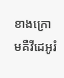ខាងក្រោមគឺវីដេអូរំ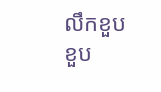លឹកខួបខួប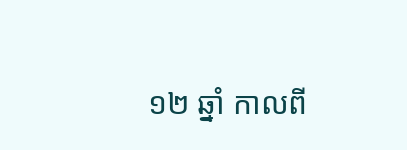១២ ឆ្នាំ កាលពី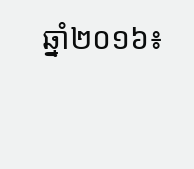ឆ្នាំ២០១៦៖